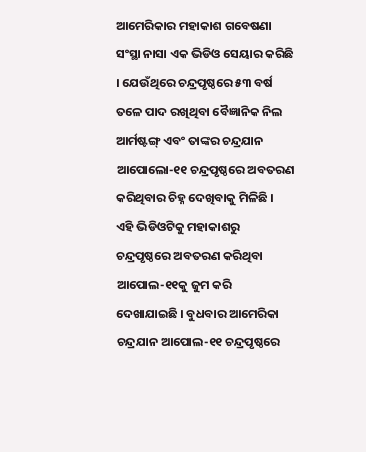ଆମେରିକାର ମହାକାଶ ଗବେଷଣା ସଂସ୍ଥା ନାସା ଏକ ଭିଡିଓ ସେୟାର କରିଛି । ଯେଉଁଥିରେ ଚନ୍ଦ୍ରପୃଷ୍ଠରେ ୫୩ ବର୍ଷ ତଳେ ପାଦ ରଖିଥିବା ବୈଜ୍ଞାନିକ ନିଲ ଆର୍ମଷ୍ଟଙ୍ଗ୍ ଏବଂ ତାଙ୍କର ଚନ୍ଦ୍ରଯାନ ଆପୋଲୋ-୧୧ ଚନ୍ଦ୍ରପୃଷ୍ଠରେ ଅବତରଣ କରିଥିବାର ଚିହ୍ନ ଦେଖିବାକୁ ମିଳିଛି । ଏହି ଭିଡିଓଟିକୁ ମହାକାଶରୁ ଚନ୍ଦ୍ରପୃଷ୍ଠରେ ଅବତରଣ କରିଥିବା ଆପୋଲ-୧୧କୁ ଜୁମ କରି ଦେଖାଯାଇଛି । ବୁଧବାର ଆମେରିକା ଚନ୍ଦ୍ରଯାନ ଆପୋଲ-୧୧ ଚନ୍ଦ୍ରପୃଷ୍ଠରେ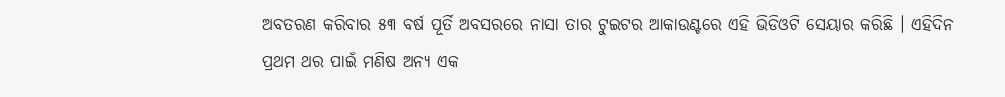ଅବତରଣ କରିବାର ୫୩ ବର୍ଷ ପୂର୍ତି ଅବସରରେ ନାସା ତାର ଟୁଇଟର ଆକାଉଣ୍ଟରେ ଏହି ଭିଡିଓଟି ସେୟାର କରିଛି । ଏହିଦିନ ପ୍ରଥମ ଥର ପାଇଁ ମଣିଷ ଅନ୍ୟ ଏକ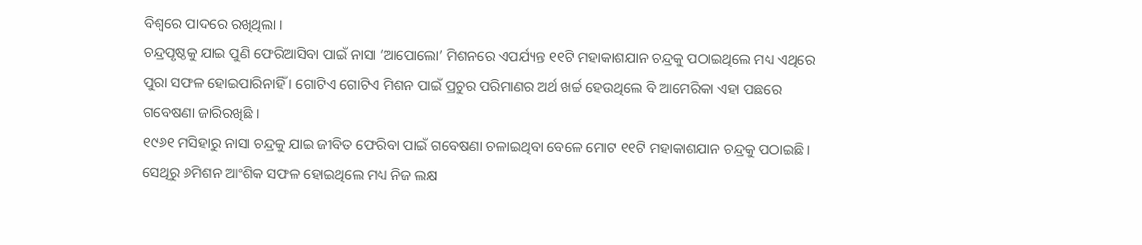ବିଶ୍ୱରେ ପାଦରେ ରଖିଥିଲା ।
ଚନ୍ଦ୍ରପୃଷ୍ଠକୁ ଯାଇ ପୁଣି ଫେରିଆସିବା ପାଇଁ ନାସା ‘ଆପୋଲୋ’ ମିଶନରେ ଏପର୍ଯ୍ୟନ୍ତ ୧୧ଟି ମହାକାଶଯାନ ଚନ୍ଦ୍ରକୁ ପଠାଇଥିଲେ ମଧ୍ୟ ଏଥିରେ ପୁରା ସଫଳ ହୋଇପାରିନାହିଁ । ଗୋଟିଏ ଗୋଟିଏ ମିଶନ ପାଇଁ ପ୍ରଚୁର ପରିମାଣର ଅର୍ଥ ଖର୍ଚ୍ଚ ହେଉଥିଲେ ବି ଆମେରିକା ଏହା ପଛରେ ଗବେଷଣା ଜାରିରଖିଛି ।
୧୯୬୧ ମସିହାରୁ ନାସା ଚନ୍ଦ୍ରକୁ ଯାଇ ଜୀବିତ ଫେରିବା ପାଇଁ ଗବେଷଣା ଚଳାଇଥିବା ବେଳେ ମୋଟ ୧୧ଟି ମହାକାଶଯାନ ଚନ୍ଦ୍ରକୁ ପଠାଇଛି । ସେଥିରୁ ୬ମିଶନ ଆଂଶିକ ସଫଳ ହୋଇଥିଲେ ମଧ୍ୟ ନିଜ ଲକ୍ଷ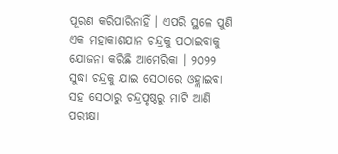ପୂରଣ କରିପାରିନାହିଁ । ଏପରି ସ୍ଥଳେ ପୁଣି ଏକ ମହାକାଶଯାନ ଚନ୍ଦ୍ରକୁ ପଠାଇବାକୁ ଯୋଜନା କରିଛି ଆମେରିକା । ୨୦୨୨ ସୁଦ୍ଧା ଚନ୍ଦ୍ରକୁ ଯାଇ ସେଠାରେ ଓହ୍ଲାଇବା ସହ ସେଠାରୁ ଚନ୍ଦ୍ରପୃଷ୍ଠରୁ ମାଟି ଆଣି ପରୀକ୍ଷା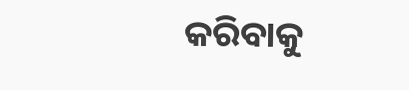କରିବାକୁ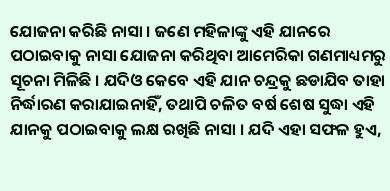ଯୋଜନା କରିଛି ନାସା । ଜଣେ ମହିଳାଙ୍କୁ ଏହି ଯାନରେ ପଠାଇବାକୁ ନାସା ଯୋଜନା କରିଥିବା ଆମେରିକା ଗଣମାଧ୍ୟମରୁ ସୂଚନା ମିଳିଛି । ଯଦିଓ କେବେ ଏହି ଯାନ ଚନ୍ଦ୍ରକୁ ଛଡାଯିବ ତାହା ନିର୍ଦ୍ଧାରଣ କରାଯାଇନାହିଁ, ତଥାପି ଚଳିତ ବର୍ଷ ଶେଷ ସୁଦ୍ଧା ଏହି ଯାନକୁ ପଠାଇବାକୁ ଲକ୍ଷ ରଖିଛି ନାସା । ଯଦି ଏହା ସଫଳ ହୁଏ,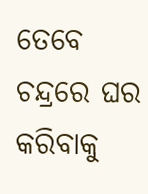ତେବେ ଚନ୍ଦ୍ରରେ ଘର କରିବାକୁ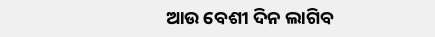ଆଉ ବେଶୀ ଦିନ ଲାଗିବ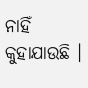ନାହିଁ କୁହାଯାଉଛି ।